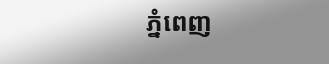ភ្នំពេញ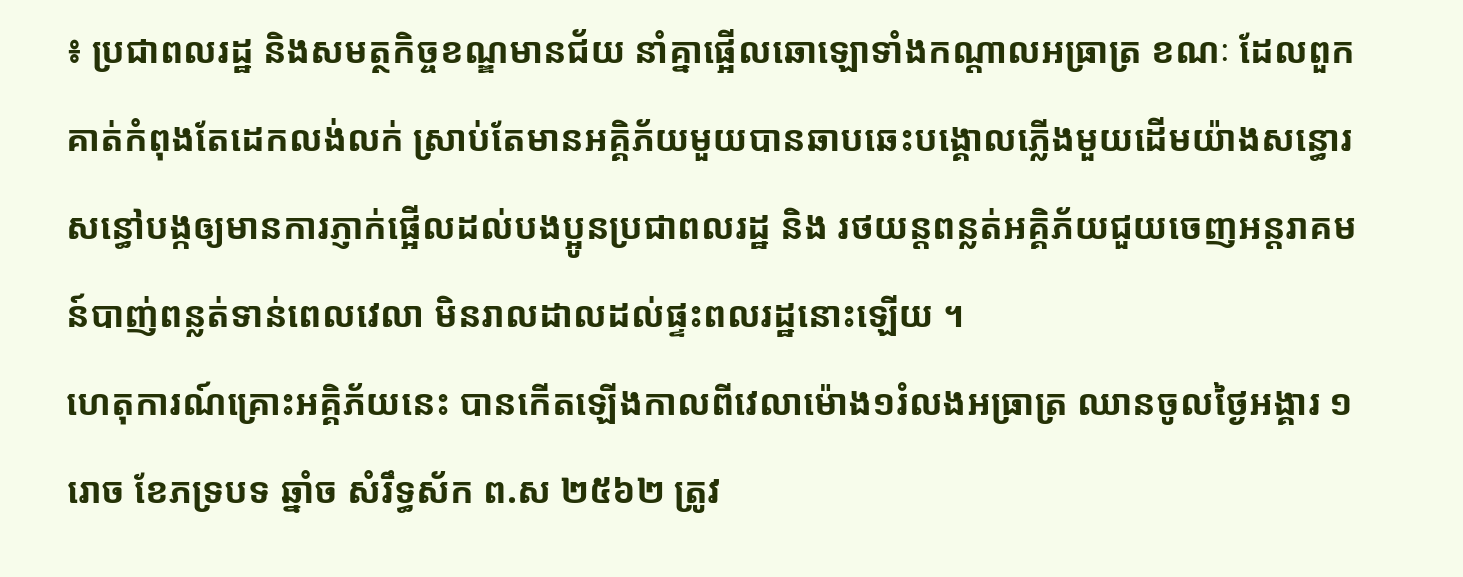៖ ប្រជាពលរដ្ឋ និងសមត្ថកិច្ចខណ្ឌមានជ័យ នាំគ្នាផ្អើលឆោឡោទាំងកណ្ដាលអធ្រាត្រ ខណៈ ដែលពួកគាត់កំពុងតែដេកលង់លក់ ស្រាប់តែមានអគ្គិភ័យមួយបានឆាបឆេះបង្គោលភ្លើងមួយដើមយ៉ាងសន្ធោរសន្ធៅបង្កឲ្យមានការភ្ញាក់ផ្អើលដល់បងប្អូនប្រជាពលរដ្ឋ និង រថយន្តពន្លត់អគ្គិភ័យជួយចេញអន្តរាគមន៍បាញ់ពន្លត់ទាន់ពេលវេលា មិនរាលដាលដល់ផ្ទះពលរដ្ឋនោះឡើយ ។
ហេតុការណ៍គ្រោះអគ្គិភ័យនេះ បានកើតឡើងកាលពីវេលាម៉ោង១រំលងអធ្រាត្រ ឈានចូលថ្ងៃអង្គារ ១រោច ខែភទ្របទ ឆ្នាំច សំរឹទ្ធស័ក ព.ស ២៥៦២ ត្រូវ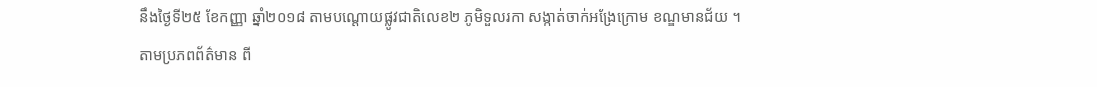នឹងថ្ងៃទី២៥ ខែកញ្ញា ឆ្នាំ២០១៨ តាមបណ្ដោយផ្លូវជាតិលេខ២ ភូមិទួលរកា សង្កាត់ចាក់អង្រែក្រោម ខណ្ឌមានជ័យ ។
តាមប្រភពព័ត៌មាន ពី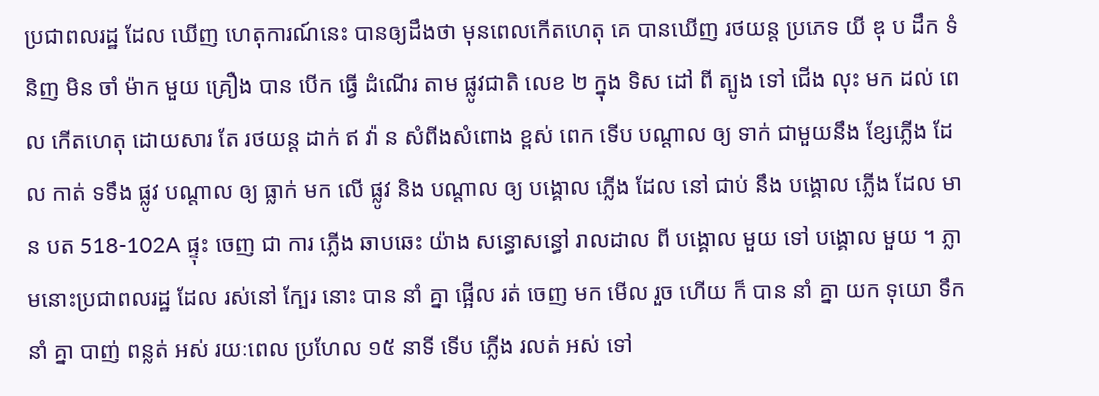ប្រជាពលរដ្ឋ ដែល ឃើញ ហេតុការណ៍នេះ បានឲ្យដឹងថា មុនពេលកើតហេតុ គេ បានឃើញ រថយន្ត ប្រភេទ យី ឌុ ប ដឹក ទំនិញ មិន ចាំ ម៉ាក មួយ គ្រឿង បាន បើក ធ្វើ ដំណើរ តាម ផ្លូវជាតិ លេខ ២ ក្នុង ទិស ដៅ ពី ត្បូង ទៅ ជើង លុះ មក ដល់ ពេល កើតហេតុ ដោយសារ តែ រថយន្ត ដាក់ ឥ វ៉ា ន សំពីងសំពោង ខ្ពស់ ពេក ទើប បណ្ដាល ឲ្យ ទាក់ ជាមួយនឹង ខ្សែភ្លើង ដែល កាត់ ទទឹង ផ្លូវ បណ្តាល ឲ្យ ធ្លាក់ មក លើ ផ្លូវ និង បណ្តាល ឲ្យ បង្គោល ភ្លើង ដែល នៅ ជាប់ នឹង បង្គោល ភ្លើង ដែល មាន បត 518-102A ផ្ទុះ ចេញ ជា ការ ភ្លើង ឆាបឆេះ យ៉ាង សន្ធោសន្ធៅ រាលដាល ពី បង្គោល មួយ ទៅ បង្គោល មួយ ។ ភ្លាមនោះប្រជាពលរដ្ឋ ដែល រស់នៅ ក្បែរ នោះ បាន នាំ គ្នា ផ្អើល រត់ ចេញ មក មើល រួច ហើយ ក៏ បាន នាំ គ្នា យក ទុយោ ទឹក នាំ គ្នា បាញ់ ពន្លត់ អស់ រយៈពេល ប្រហែល ១៥ នាទី ទើប ភ្លើង រលត់ អស់ ទៅ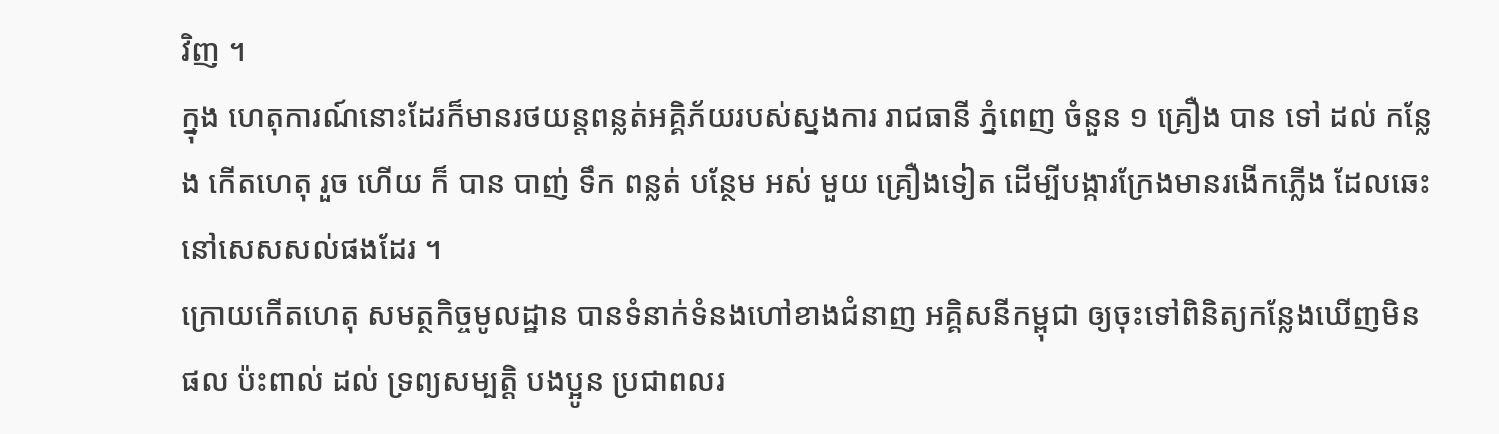វិញ ។
ក្នុង ហេតុការណ៍នោះដែរក៏មានរថយន្តពន្លត់អគ្គិភ័យរបស់ស្នងការ រាជធានី ភ្នំពេញ ចំនួន ១ គ្រឿង បាន ទៅ ដល់ កន្លែង កើតហេតុ រួច ហើយ ក៏ បាន បាញ់ ទឹក ពន្លត់ បន្ថែម អស់ មួយ គ្រឿងទៀត ដើម្បីបង្ការក្រែងមានរងើកភ្លើង ដែលឆេះនៅសេសសល់ផងដែរ ។
ក្រោយកើតហេតុ សមត្ថកិច្ចមូលដ្ឋាន បានទំនាក់ទំនងហៅខាងជំនាញ អគ្គិសនីកម្ពុជា ឲ្យចុះទៅពិនិត្យកន្លែងឃើញមិនផល ប៉ះពាល់ ដល់ ទ្រព្យសម្បត្តិ បងប្អូន ប្រជាពលរ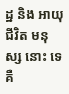ដ្ឋ និង អាយុជីវិត មនុស្ស នោះ ទេ គឺ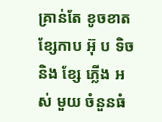គ្រាន់តែ ខូចខាត ខ្សែកាប អ៊ុ ប ទិច និង ខ្សែ ភ្លើង អស់ មួយ ចំនួនធំ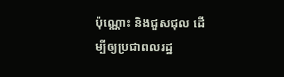ប៉ុណ្ណោះ និងជួសជុល ដើម្បីឲ្យប្រជាពលរដ្ឋ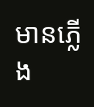មានភ្លើង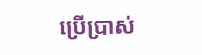ប្រើប្រាស់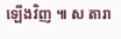ឡើងវិញ ៕ ស តារា